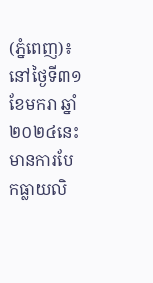(ភ្នំពេញ)៖ នៅថ្ងៃទី៣១ ខែមករា ឆ្នាំ២០២៤នេះ មានការបែកធ្លាយលិ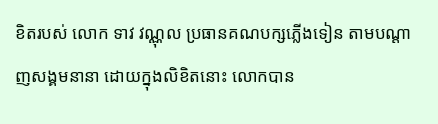ខិតរបស់ លោក ទាវ វណ្ណុល ប្រធានគណបក្សភ្លើងទៀន តាមបណ្តាញសង្គមនានា ដោយក្នុងលិខិតនោះ លោកបាន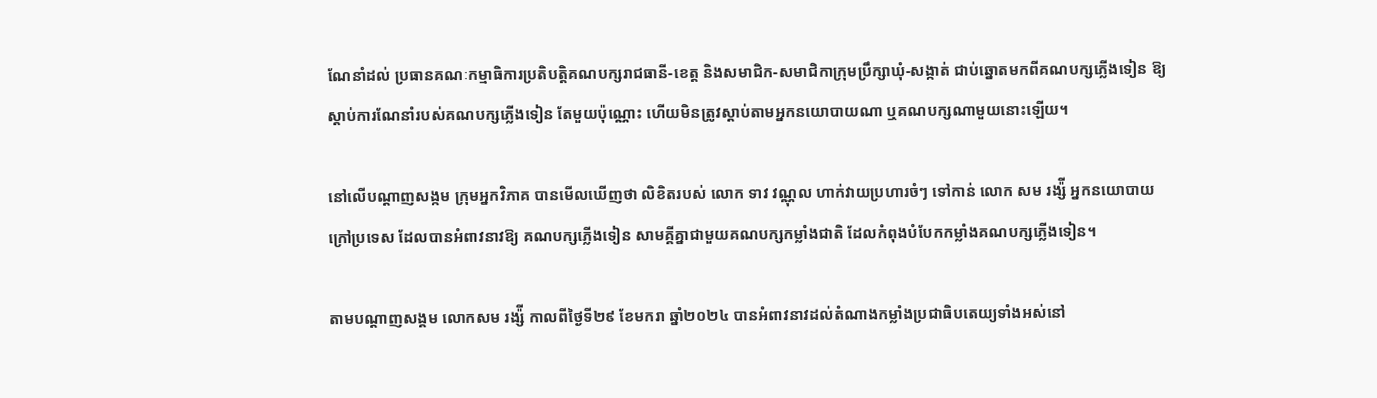ណែនាំដល់ ប្រធានគណៈកម្មាធិការប្រតិបត្តិគណបក្សរាជធានី-ខេត្ត និងសមាជិក-សមាជិកាក្រុមប្រឹក្សាឃុំ-សង្កាត់ ជាប់ឆ្នោតមកពីគណបក្សភ្លើងទៀន ឱ្យស្តាប់ការណែនាំរបស់គណបក្សភ្លើងទៀន តែមួយប៉ុណ្ណោះ ហើយមិនត្រូវស្តាប់តាមអ្នកនយោបាយណា ឬគណបក្សណាមួយនោះឡើយ។

នៅលើបណ្តាញសង្កម ក្រុមអ្នកវិភាគ បានមើលឃើញថា លិខិតរបស់ លោក ទាវ វណ្ណុល ហាក់វាយប្រហារចំៗ ទៅកាន់ លោក សម រង្ស៉ី អ្នកនយោបាយក្រៅប្រទេស ដែលបានអំពាវនាវឱ្យ គណបក្សភ្លើងទៀន សាមគ្គីគ្នាជាមួយគណបក្សកម្លាំងជាតិ ដែលកំពុងបំបែកកម្លាំងគណបក្សភ្លើងទៀន។

តាមបណ្តាញសង្គម លោកសម រង្ស៉ី កាលពីថ្ងៃទី២៩ ខែមករា ឆ្នាំ២០២៤ បានអំពាវនាវដល់តំណាងកម្លាំងប្រជាធិបតេយ្យទាំងអស់នៅ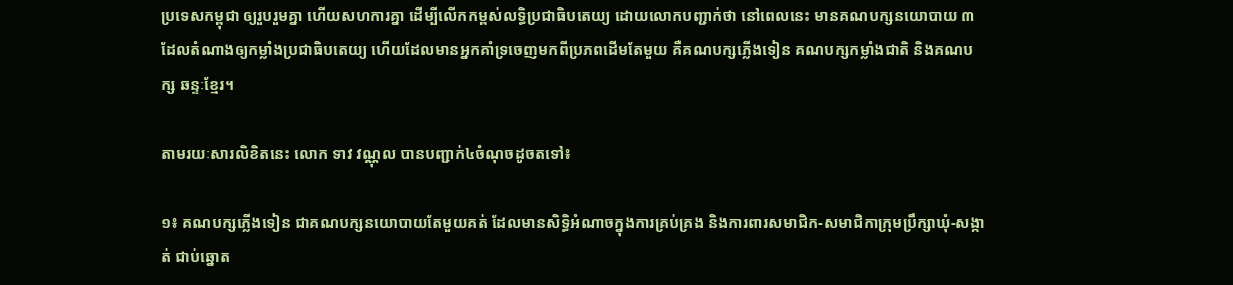ប្រទេសកម្ពុជា ឲ្យរួបរួមគ្នា ហើយសហការគ្នា ដើម្បីលើកកម្ពស់លទ្ធិប្រជាធិបតេយ្យ ដោយលោកបញ្ជាក់ថា នៅពេលនេះ មានគណបក្សនយោបាយ ៣ ដែលតំណាងឲ្យកម្លាំងប្រជាធិបតេយ្យ ហើយដែលមានអ្នកគាំទ្រចេញមកពីប្រភពដើមតែមួយ គឺគណបក្សភ្លើងទៀន គណបក្សកម្លាំងជាតិ និងគណបក្ស ឆន្ទៈខ្មែរ។

តាមរយៈសារលិខិតនេះ លោក ទាវ វណ្ណុល បានបញ្ជាក់៤ចំណុចដូចតទៅ៖

១៖ គណបក្សភ្លើងទៀន ជាគណបក្សនយោបាយតែមួយគត់ ដែលមានសិទ្ធិអំណាចក្នុងការគ្រប់គ្រង និងការពារសមាជិក-សមាជិកាក្រុមប្រឹក្សាឃុំ-សង្កាត់ ជាប់ឆ្នោត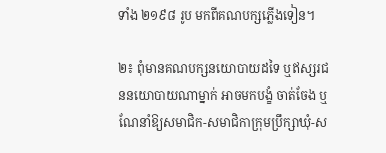ទាំង ២១៩៨ រូប មកពីគណបក្សភ្លើងទៀន។

២៖ ពុំមានគណបក្សនយោបាយដទៃ ឬឥស្សរជននយោបាយណាម្នាក់ អាចមកបង្ខំ ចាត់ចែង ឬ ណែនាំឱ្យសមាជិក-សមាជិកាក្រុមប្រឹក្សាឃុំ-ស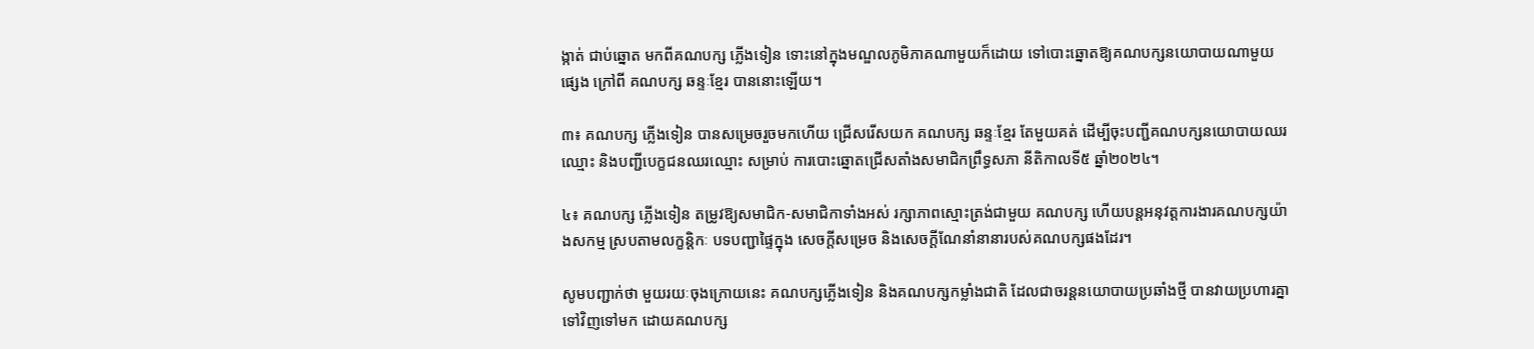ង្កាត់ ជាប់ឆ្នោត មកពីគណបក្ស ភ្លើងទៀន ទោះនៅក្នុងមណ្ឌលភូមិភាគណាមួយក៏ដោយ ទៅបោះឆ្នោតឱ្យគណបក្សនយោបាយណាមួយ ផ្សេង ក្រៅពី គណបក្ស ឆន្ទៈខ្មែរ បាននោះឡើយ។

៣៖ គណបក្ស ភ្លើងទៀន បានសម្រេចរួចមកហើយ ជ្រើសរើសយក គណបក្ស ឆន្ទៈខ្មែរ តែមួយគត់ ដើម្បីចុះបញ្ជីគណបក្សនយោបាយឈរឈ្មោះ និងបញ្ជីបេក្ខជនឈរឈ្មោះ សម្រាប់ ការបោះឆ្នោតជ្រើសតាំងសមាជិកព្រឹទ្ធសភា នីតិកាលទី៥ ឆ្នាំ២០២៤។

៤៖ គណបក្ស ភ្លើងទៀន តម្រូវឱ្យសមាជិក-សមាជិកាទាំងអស់ រក្សាភាពស្មោះត្រង់ជាមួយ គណបក្ស ហើយបន្តអនុវត្តការងារគណបក្សយ៉ាងសកម្ម ស្របតាមលក្ខន្តិកៈ បទបញ្ជាផ្ទៃក្នុង សេចក្តីសម្រេច និងសេចក្តីណែនាំនានារបស់គណបក្សផងដែរ។

សូមបញ្ជាក់ថា មួយរយៈចុងក្រោយនេះ គណបក្សភ្លើងទៀន និងគណបក្សកម្លាំងជាតិ ដែលជាចរន្តនយោបាយប្រឆាំងថ្មី បានវាយប្រហារគ្នាទៅវិញទៅមក ដោយគណបក្ស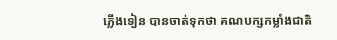ភ្លើងទៀន បានចាត់ទុកថា គណបក្សកម្លាំងជាតិ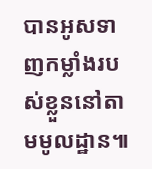បានអូសទាញកម្លាំងរបស់ខ្លួននៅតាមមូលដ្ឋាន៕